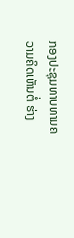ກອງປະຊຸມທາບທາມຄວາມຄິດເຫັນຕໍ່ ຮ່າງ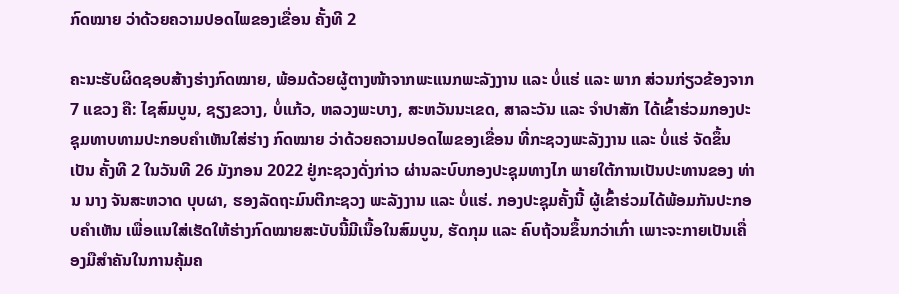ກົດໝາຍ ວ່າດ້ວຍຄວາມປອດໄພຂອງເຂື່ອນ ຄັ້ງທີ 2

ຄະນະຮັບຜິດຊອບສ້າງຮ່າງກົດໝາຍ, ພ້ອມດ້ວຍຜູ້ຕາງໜ້າຈາກພະແນກພະລັງງານ ແລະ ບໍ່ແຮ່ ແລະ ພາກ ສ່ວນກ່ຽວຂ້ອງຈາກ 7 ແຂວງ ຄື: ໄຊສົມບູນ, ຊຽງຂວາງ, ບໍ່ແກ້ວ, ຫລວງພະບາງ, ສະຫວັນນະເຂດ, ສາລະວັນ ແລະ ຈໍາປາສັກ ໄດ້ເຂົ້າຮ່ວມກອງປະຊຸມທາບທາມປະກອບຄໍາເຫັນໃສ່ຮ່າງ ກົດໝາຍ ວ່າດ້ວຍຄວາມປອດໄພຂອງເຂື່ອນ ທີ່ກະຊວງພະລັງງານ ແລະ ບໍ່ແຮ່ ຈັດຂຶ້ນເປັນ ຄັ້ງທີ 2 ໃນວັນທີ 26 ມັງກອນ 2022 ຢູ່ກະຊວງດັ່ງກ່າວ ຜ່ານລະບົບກອງປະຊຸມທາງໄກ ພາຍໃຕ້ການເປັນປະທານຂອງ ທ່ານ ນາງ ຈັນສະຫວາດ ບຸບຜາ, ຮອງລັດຖະມົນຕີກະຊວງ ພະລັງງານ ແລະ ບໍ່ແຮ່. ກອງປະຊຸມຄັ້ງນີ້ ຜູ້ເຂົ້າຮ່ວມໄດ້ພ້ອມກັນປະກອບຄໍາເຫັນ ເພື່ອແນໃສ່ເຮັດໃຫ້ຮ່າງກົດໝາຍສະບັບນີ້ມີເນື້ອໃນສົມບູນ, ຮັດກຸມ ແລະ ຄົບຖ້ວນຂຶ້ນກວ່າເກົ່າ ເພາະຈະກາຍເປັນເຄື່ອງມືສໍາຄັນໃນການຄຸ້ມຄ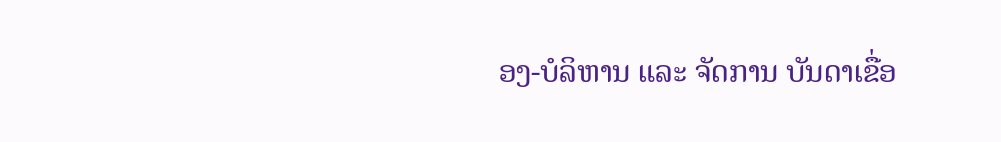ອງ-ບໍລິຫານ ແລະ ຈັດການ ບັນດາເຂື່ອ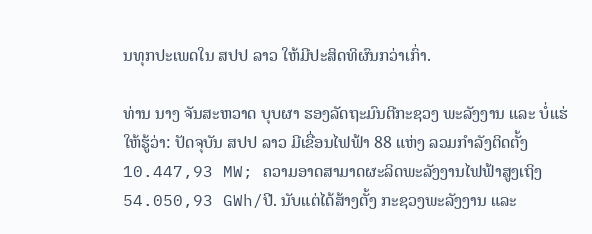ນທຸກປະເພດໃນ ສປປ ລາວ ໃຫ້ມີປະສິດທິຜົນກວ່າເກົ່າ.

ທ່ານ ນາງ ຈັນສະຫວາດ ບຸບຜາ ຮອງລັດຖະມົນຕີກະຊວງ ພະລັງງານ ແລະ ບໍ່ແຮ່ ໃຫ້ຮູ້ວ່າ: ປັດຈຸບັນ ສປປ ລາວ ມີເຂື່ອນໄຟຟ້າ 88 ແຫ່ງ ລວມກໍາລັງຕິດຕັ້ງ 10.447,93 MW; ຄວາມອາດສາມາດຜະລິດພະລັງງານໄຟຟ້າສູງເຖິງ 54.050,93 GWh/ປີ. ນັບແຕ່ໄດ້ສ້າງຕັ້ງ ກະຊວງພະລັງງານ ແລະ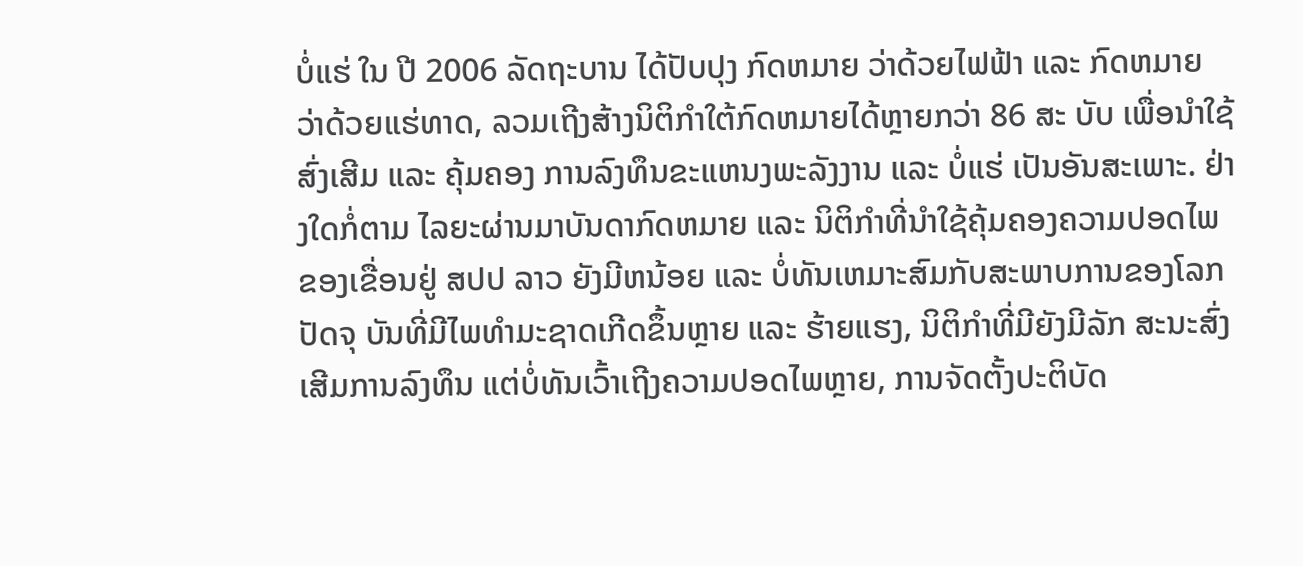ບໍ່ແຮ່ ໃນ ປີ 2006 ລັດຖະບານ ໄດ້ປັບປຸງ ກົດຫມາຍ ວ່າດ້ວຍໄຟຟ້າ ແລະ ກົດຫມາຍ ວ່າດ້ວຍແຮ່ທາດ, ລວມເຖີງສ້າງນິຕິກໍາໃຕ້ກົດຫມາຍໄດ້ຫຼາຍກວ່າ 86 ສະ ບັບ ເພື່ອນໍາໃຊ້ສົ່ງເສີມ ແລະ ຄຸ້ມຄອງ ການລົງທຶນຂະແຫນງພະລັງງານ ແລະ ບໍ່ແຮ່ ເປັນອັນສະເພາະ. ຢ່າງໃດກໍ່ຕາມ ໄລຍະຜ່ານມາບັນດາກົດຫມາຍ ແລະ ນິຕິກໍາທີ່ນໍາໃຊ້ຄຸ້ມຄອງຄວາມປອດໄພຂອງເຂື່ອນຢູ່ ສປປ ລາວ ຍັງມີຫນ້ອຍ ແລະ ບໍ່ທັນເຫມາະສົມກັບສະພາບການຂອງໂລກປັດຈຸ ບັນທີ່ມີໄພທໍາມະຊາດເກີດຂຶ້ນຫຼາຍ ແລະ ຮ້າຍແຮງ, ນິຕິກໍາທີ່ມີຍັງມີລັກ ສະນະສົ່ງເສີມການລົງທຶນ ແຕ່ບໍ່ທັນເວົ້າເຖີງຄວາມປອດໄພຫຼາຍ, ການຈັດຕັ້ງປະຕິບັດ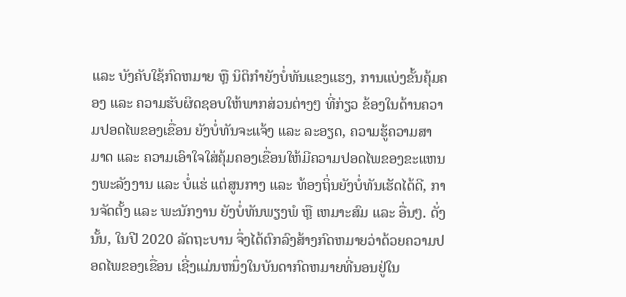ແລະ ບັງຄັບໃຊ້ກົດຫມາຍ ຫຼື ນິຕິກໍາຍັງບໍ່ທັນແຂງແຮງ, ການແບ່ງຂັ້ນຄຸ້ມຄອງ ແລະ ຄວາມຮັບຜິດຊອບໃຫ້ພາກສ່ວນຕ່າງໆ ທີ່ກ່ຽວ ຂ້ອງໃນດ້ານຄວາມປອດໄພຂອງເຂື່ອນ ຍັງບໍ່ທັນຈະແຈ້ງ ແລະ ລະອຽດ, ຄວາມຮູ້ຄວາມສາ ມາດ ແລະ ຄວາມເອົາໃຈໃສ່ຄຸ້ມຄອງເຂື່ອນໃຫ້ມີຄວາມປອດໄພຂອງຂະແຫນງພະລັງງານ ແລະ ບໍ່ແຮ່ ແຕ່ສູນກາງ ແລະ ທ້ອງຖິ່ນຍັງບໍ່ທັນເຮັດໄດ້ດີ, ການຈັດຕັ້ງ ແລະ ພະນັກງານ ຍັງບໍ່ທັນພຽງພໍ ຫຼື ເຫມາະສົມ ແລະ ອື່ນໆ. ດັ່ງນັ້ນ, ໃນປີ 2020 ລັດຖະບານ ຈຶ່ງໄດ້ຕົກລົງສ້າງກົດຫມາຍວ່າດ້ວຍຄວາມປອດໄພຂອງເຂື່ອນ ເຊີ່ງແມ່ນຫນຶ່ງໃນບັນດາກົດຫມາຍທີ່ນອນຢູ່ໃນ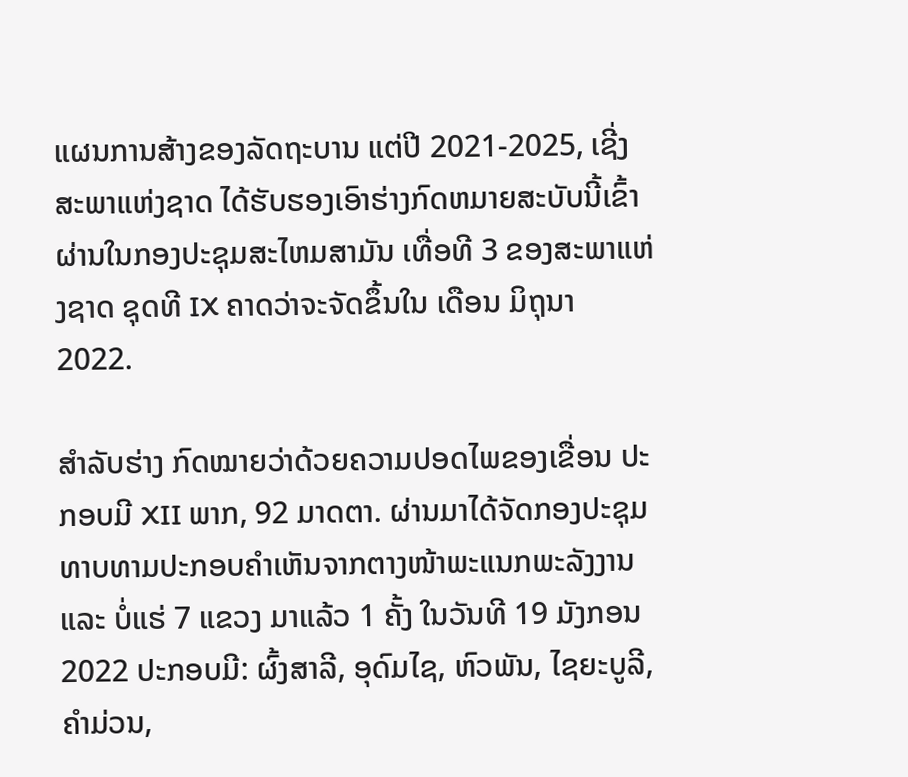ແຜນການສ້າງຂອງລັດຖະບານ ແຕ່ປີ 2021-2025, ເຊີ່ງສະພາແຫ່ງຊາດ ໄດ້ຮັບຮອງເອົາຮ່າງກົດຫມາຍສະບັບນີ້ເຂົ້າຜ່ານໃນກອງປະຊຸມສະໄຫມສາມັນ ເທື່ອທີ 3 ຂອງສະພາແຫ່ງຊາດ ຊຸດທີ IX ຄາດວ່າຈະຈັດຂຶ້ນໃນ ເດືອນ ມິຖຸນາ 2022.

ສໍາລັບຮ່າງ ກົດໝາຍວ່າດ້ວຍຄວາມປອດໄພຂອງເຂື່ອນ ປະກອບມີ XII ພາກ, 92 ມາດຕາ. ຜ່ານມາໄດ້ຈັດກອງປະຊຸມ ທາບທາມປະກອບຄໍາເຫັນຈາກຕາງໜ້າພະແນກພະລັງງານ ແລະ ບໍ່ແຮ່ 7 ແຂວງ ມາແລ້ວ 1 ຄັ້ງ ໃນວັນທີ 19 ມັງກອນ 2022 ປະກອບມີ: ຜົ້ງສາລີ, ອຸດົມໄຊ, ຫົວພັນ, ໄຊຍະບູລີ, ຄໍາມ່ວນ,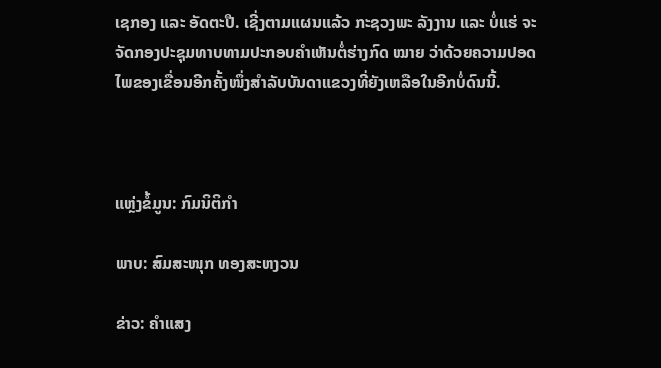ເຊກອງ ແລະ ອັດຕະປື. ເຊີ່ງຕາມແຜນແລ້ວ ກະຊວງພະ ລັງງານ ແລະ ບໍ່ແຮ່ ຈະຈັດກອງປະຊຸມທາບທາມປະກອບຄໍາເຫັນຕໍ່ຮ່າງກົດ ໝາຍ ວ່າດ້ວຍຄວາມປອດໄພຂອງເຂື່ອນອີກຄັ້ງໜຶ່ງສໍາລັບບັນດາແຂວງທີ່ຍັງເຫລືອໃນອີກບໍ່ດົນນີ້.



ແຫຼ່ງຂໍ້ມູນ: ກົມນິຕິກຳ

ພາບ: ສົມສະໜຸກ ທອງສະຫງວນ

ຂ່າວ: ຄຳແສງ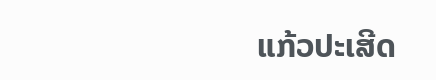ແກ້ວປະເສີດ